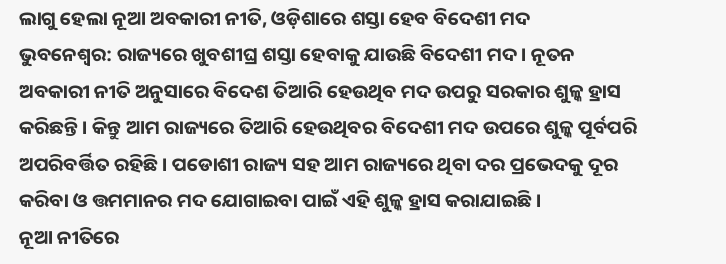ଲାଗୁ ହେଲା ନୂଆ ଅବକାରୀ ନୀତି, ଓଡ଼ିଶାରେ ଶସ୍ତା ହେବ ବିଦେଶୀ ମଦ
ଭୁବନେଶ୍ୱର: ରାଜ୍ୟରେ ଖୁବଶୀଘ୍ର ଶସ୍ତା ହେବାକୁ ଯାଉଛି ବିଦେଶୀ ମଦ । ନୂତନ ଅବକାରୀ ନୀତି ଅନୁସାରେ ବିଦେଶ ତିଆରି ହେଉଥିବ ମଦ ଉପରୁ ସରକାର ଶୁଳ୍କ ହ୍ରାସ କରିଛନ୍ତି । କିନ୍ତୁ ଆମ ରାଜ୍ୟରେ ତିଆରି ହେଉଥିବର ବିଦେଶୀ ମଦ ଉପରେ ଶୁଳ୍କ ପୂର୍ବପରି ଅପରିବର୍ତ୍ତିତ ରହିଛି । ପଡୋଶୀ ରାଜ୍ୟ ସହ ଆମ ରାଜ୍ୟରେ ଥିବା ଦର ପ୍ରଭେଦକୁ ଦୂର କରିବା ଓ ତ୍ତମମାନର ମଦ ଯୋଗାଇବା ପାଇଁ ଏହି ଶୁଳ୍କ ହ୍ରାସ କରାଯାଇଛି ।
ନୂଆ ନୀତିରେ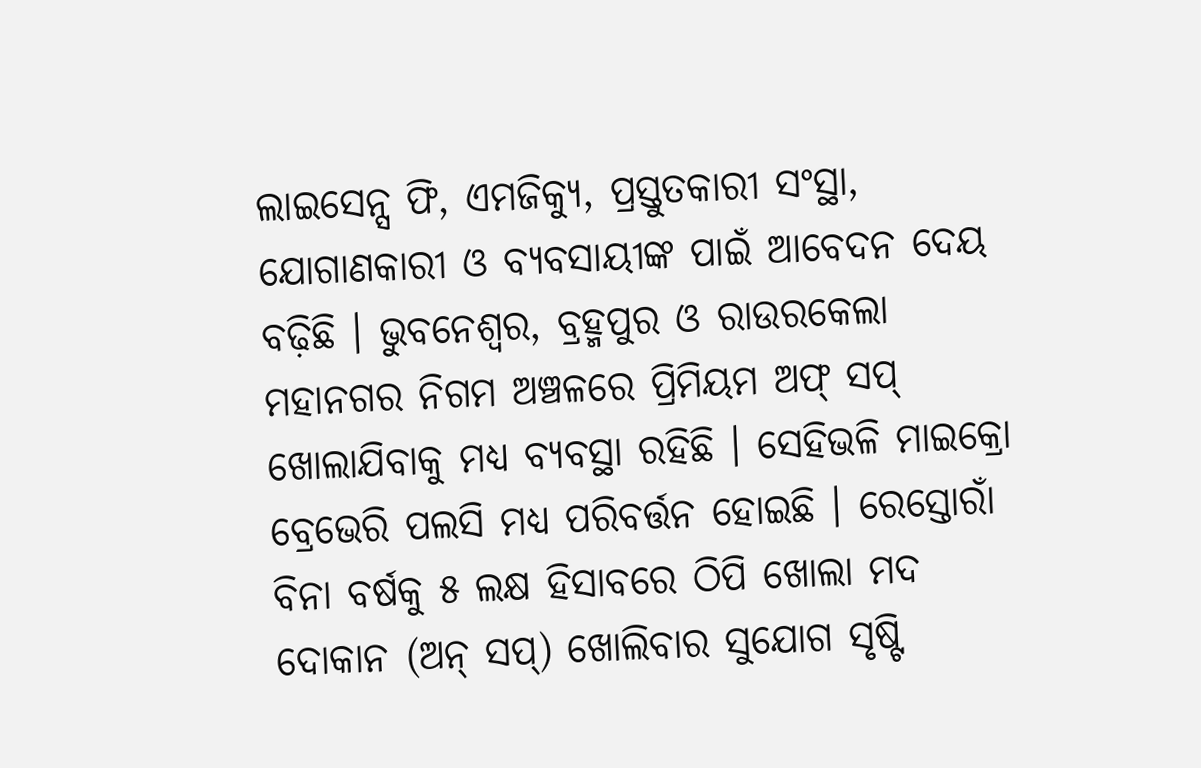ଲାଇସେନ୍ସ ଫି, ଏମଜିକ୍ୟୁ, ପ୍ରସ୍ତୁତକାରୀ ସଂସ୍ଥା, ଯୋଗାଣକାରୀ ଓ ବ୍ୟବସାୟୀଙ୍କ ପାଇଁ ଆବେଦନ ଦେୟ ବଢ଼ିଛି । ଭୁବନେଶ୍ୱର, ବ୍ରହ୍ମପୁର ଓ ରାଉରକେଲା ମହାନଗର ନିଗମ ଅଞ୍ଚଳରେ ପ୍ରିମିୟମ ଅଫ୍ ସପ୍ ଖୋଲାଯିବାକୁ ମଧ୍ୟ ବ୍ୟବସ୍ଥା ରହିଛି । ସେହିଭଳି ମାଇକ୍ରୋ ବ୍ରେଭେରି ପଲସି ମଧ୍ୟ ପରିବର୍ତ୍ତନ ହୋଇଛି । ରେସ୍ତୋରାଁ ବିନା ବର୍ଷକୁ ୫ ଲକ୍ଷ ହିସାବରେ ଠିପି ଖୋଲା ମଦ ଦୋକାନ (ଅନ୍ ସପ୍) ଖୋଲିବାର ସୁଯୋଗ ସୃଷ୍ଟି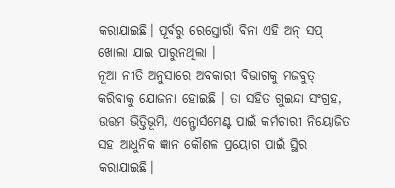କରାଯାଇଛି। ପୂର୍ବରୁ ରେସ୍ତୋରାଁ ବିନା ଏହି ଅନ୍ ସପ୍ ଖୋଲା ଯାଇ ପାରୁନଥିଲା ।
ନୂଆ ନୀତି ଅନୁସାରେ ଅବକାରୀ ବିଭାଗକୁ ମଜବୁତ୍ କରିବାକୁ ଯୋଜନା ହୋଇଛି । ତା ସହିତ ଗୁଇନ୍ଦା ସଂଗ୍ରହ, ଉତ୍ତମ ଭିତ୍ତିଭୂମି, ଏନ୍ଫୋର୍ସମେଣ୍ଟ ପାଇଁ କର୍ମଚାରୀ ନିୟୋଜିତ ସହ ଆଧୁନିକ ଜ୍ଞାନ କୌଶଳ ପ୍ରୟୋଗ ପାଇଁ ସ୍ଥିର କରାଯାଇଛି।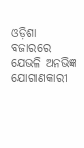ଓଡ଼ିଶା ବଜାରରେ ଯେଭଳି ଅନଭିଜ୍ଞ ଯୋଗାଣକାରୀ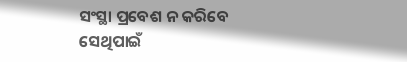ସଂସ୍ଥା ପ୍ରବେଶ ନ କରିବେ ସେଥିପାଇଁ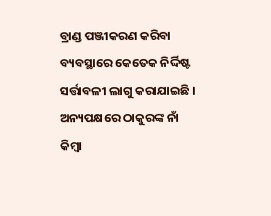ବ୍ରାଣ୍ଡ ପଞ୍ଜୀକରଣ କରିବା ବ୍ୟବସ୍ଥାରେ କେତେକ ନିର୍ଦ୍ଦିଷ୍ଟ ସର୍ତ୍ତାବଳୀ ଲାଗୁ କରାଯାଇଛି ।
ଅନ୍ୟପକ୍ଷରେ ଠାକୁରଙ୍କ ନାଁ କିମ୍ବା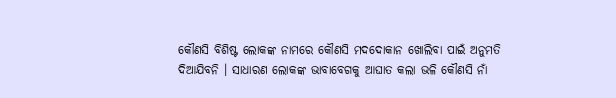କୌଣସି ବିଶିଷ୍ଟ ଲୋକଙ୍କ ନାମରେ କୌଣସି ମଦଦୋକାନ ଖୋଲିବା ପାଇଁ ଅନୁମତି ଦିଆଯିବନି । ସାଧାରଣ ଲୋକଙ୍କ ଭାବାବେଗକୁ ଆଘାତ କଲା ଭଳି କୌଣସି ନାଁ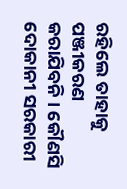ରହିଲେ ତାହାକୁ ପଞ୍ଜୀକରଣ କରାଯିବନି । କୌଣସି ଦୋକାନୀ ସରକାରୀ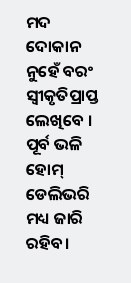ମଦ ଦୋକାନ ନୁହେଁ ବରଂ ସ୍ବୀକୃତିପ୍ରାପ୍ତ ଲେଖିବେ । ପୂର୍ବ ଭଳି ହୋମ୍ ଡେଲିଭରି ମଧ୍ୟ ଜାରି ରହିବ।